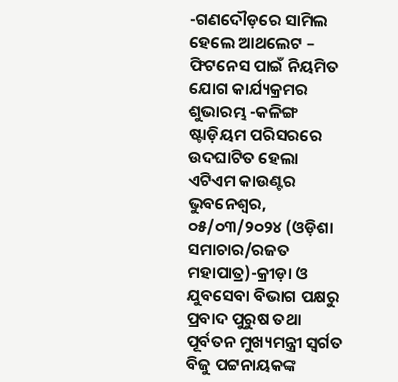-ଗଣଦୌଡ଼ରେ ସାମିଲ ହେଲେ ଆଥଲେଟ – ଫିଟନେସ ପାଇଁ ନିୟମିତ ଯୋଗ କାର୍ଯ୍ୟକ୍ରମର ଶୁଭାରମ୍ଭ -କଳିଙ୍ଗ ଷ୍ଟାଡ଼ିୟମ ପରିସରରେ ଉଦଘାଟିତ ହେଲା ଏଟିଏମ କାଉଣ୍ଟର
ଭୁବନେଶ୍ୱର, ୦୫/୦୩/୨୦୨୪ (ଓଡ଼ିଶା ସମାଚାର/ରଜତ ମହାପାତ୍ର)-କ୍ରୀଡ଼ା ଓ ଯୁବସେବା ବିଭାଗ ପକ୍ଷରୁ ପ୍ରବାଦ ପୁରୁଷ ତଥା ପୂର୍ବତନ ମୁଖ୍ୟମନ୍ତ୍ରୀ ସ୍ବର୍ଗତ ବିଜୁ ପଟ୍ଟନାୟକଙ୍କ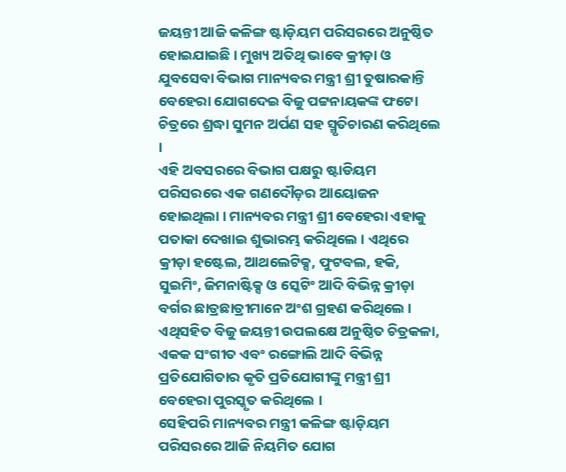ଜୟନ୍ତୀ ଆଜି କଳିଙ୍ଗ ଷ୍ଟାଡ଼ିୟମ ପରିସରରେ ଅନୁଷ୍ଠିତ ହୋଇଯାଇଛି । ମୁଖ୍ୟ ଅତିଥି ଭାବେ କ୍ରୀଡ଼ା ଓ ଯୁବସେବା ବିଭାଗ ମାନ୍ୟବର ମନ୍ତ୍ରୀ ଶ୍ରୀ ତୁଷାରକାନ୍ତି ବେହେରା ଯୋଗଦେଇ ବିଜୁ ପଟ୍ଟନାୟକଙ୍କ ଫଟୋ ଚିତ୍ରରେ ଶ୍ରଦ୍ଧା ସୁମନ ଅର୍ପଣ ସହ ସ୍ମୃତିଚାରଣ କରିଥିଲେ ।
ଏହି ଅବସରରେ ବିଭାଗ ପକ୍ଷରୁ ଷ୍ଟାଡିୟମ ପରିସରରେ ଏକ ଗଣଦୌଡ଼ର ଆୟୋଜନ ହୋଇଥିଲା । ମାନ୍ୟବର ମନ୍ତ୍ରୀ ଶ୍ରୀ ବେହେରା ଏହାକୁ ପତାକା ଦେଖାଇ ଶୁଭାରମ୍ଭ କରିଥିଲେ । ଏଥିରେ କ୍ରୀଡ଼ା ହଷ୍ଟେଲ, ଆଥଲେଟିକ୍ସ, ଫୁଟବଲ, ହକି, ସୁଇମିଂ, ଜିମନାଷ୍ଟିକ୍ସ ଓ ସ୍କେଟିଂ ଆଦି ବିଭିନ୍ନ କ୍ରୀଡ଼ା ବର୍ଗର ଛାତ୍ରଛାତ୍ରୀମାନେ ଅଂଶ ଗ୍ରହଣ କରିଥିଲେ । ଏଥିସହିତ ବିଜୁ ଜୟନ୍ତୀ ଉପଲକ୍ଷେ ଅନୁଷ୍ଠିତ ଚିତ୍ରକଳା, ଏକକ ସଂଗୀତ ଏବଂ ରଙ୍ଗୋଲି ଆଦି ବିଭିନ୍ନ ପ୍ରତିଯୋଗିତାର କୃତି ପ୍ରତିଯୋଗୀଙ୍କୁ ମନ୍ତ୍ରୀ ଶ୍ରୀ ବେହେରା ପୁରସ୍କୃତ କରିଥିଲେ ।
ସେହିପରି ମାନ୍ୟବର ମନ୍ତ୍ରୀ କଳିଙ୍ଗ ଷ୍ଟାଡ଼ିୟମ ପରିସରରେ ଆଜି ନିୟମିତ ଯୋଗ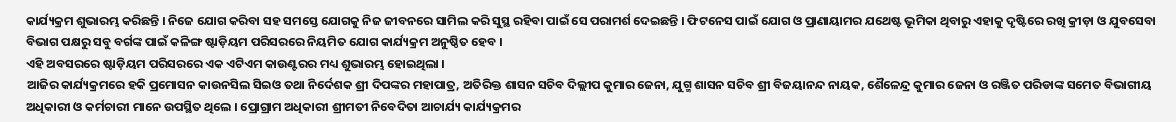କାର୍ଯ୍ୟକ୍ରମ ଶୁଭାରମ୍ଭ କରିଛନ୍ତି । ନିଜେ ଯୋଗ କରିବା ସହ ସମସ୍ତେ ଯୋଗକୁ ନିଜ ଜୀବନରେ ସାମିଲ କରି ସୁସ୍ଥ ରହିବା ପାଇଁ ସେ ପରାମର୍ଶ ଦେଇଛନ୍ତି । ଫିଟନେସ ପାଇଁ ଯୋଗ ଓ ପ୍ରାଣାୟାମର ଯଥେଷ୍ଟ ଭୂମିକା ଥିବାରୁ ଏହାକୁ ଦୃଷ୍ଟିରେ ରଖି କ୍ରୀଡ଼ା ଓ ଯୁବସେବା ବିଭାଗ ପକ୍ଷରୁ ସବୁ ବର୍ଗଙ୍କ ପାଇଁ କଳିଙ୍ଗ ଷ୍ଟାଡ଼ିୟମ ପରିସରରେ ନିୟମିତ ଯୋଗ କାର୍ଯ୍ୟକ୍ରମ ଅନୁଷ୍ଠିତ ହେବ ।
ଏହି ଅବସରରେ ଷ୍ଟାଡ଼ିୟମ ପରିସରରେ ଏକ ଏଟିଏମ କାଉଣ୍ଟରର ମଧ୍ୟ ଶୁଭାରମ୍ଭ ହୋଇଥିଲା ।
ଆଜିର କାର୍ଯ୍ୟକ୍ରମରେ ହକି ପ୍ରମୋସନ କାଉନସିଲ ସିଇଓ ତଥା ନିର୍ଦେଶକ ଶ୍ରୀ ଦିପଙ୍କର ମହାପାତ୍ର, ଅତିରିକ୍ତ ଶାସନ ସଚିବ ଦିଲ୍ଲୀପ କୁମାର ଜେନା, ଯୁଗ୍ମ ଶାସନ ସଚିବ ଶ୍ରୀ ବିଜୟାନନ୍ଦ ନାୟକ, ଶୈଳେନ୍ଦ୍ର କୁମାର ଜେନା ଓ ରଞ୍ଜିତ ପରିଡାଙ୍କ ସମେତ ବିଭାଗୀୟ ଅଧିକାରୀ ଓ କର୍ମଚାରୀ ମାନେ ଉପସ୍ଥିତ ଥିଲେ । ପ୍ରୋଗ୍ରାମ ଅଧିକାରୀ ଶ୍ରୀମତୀ ନିବେଦିତା ଆଚାର୍ଯ୍ୟ କାର୍ଯ୍ୟକ୍ରମର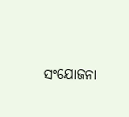ସଂଯୋଜନା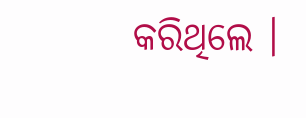କରିଥିଲେ ।